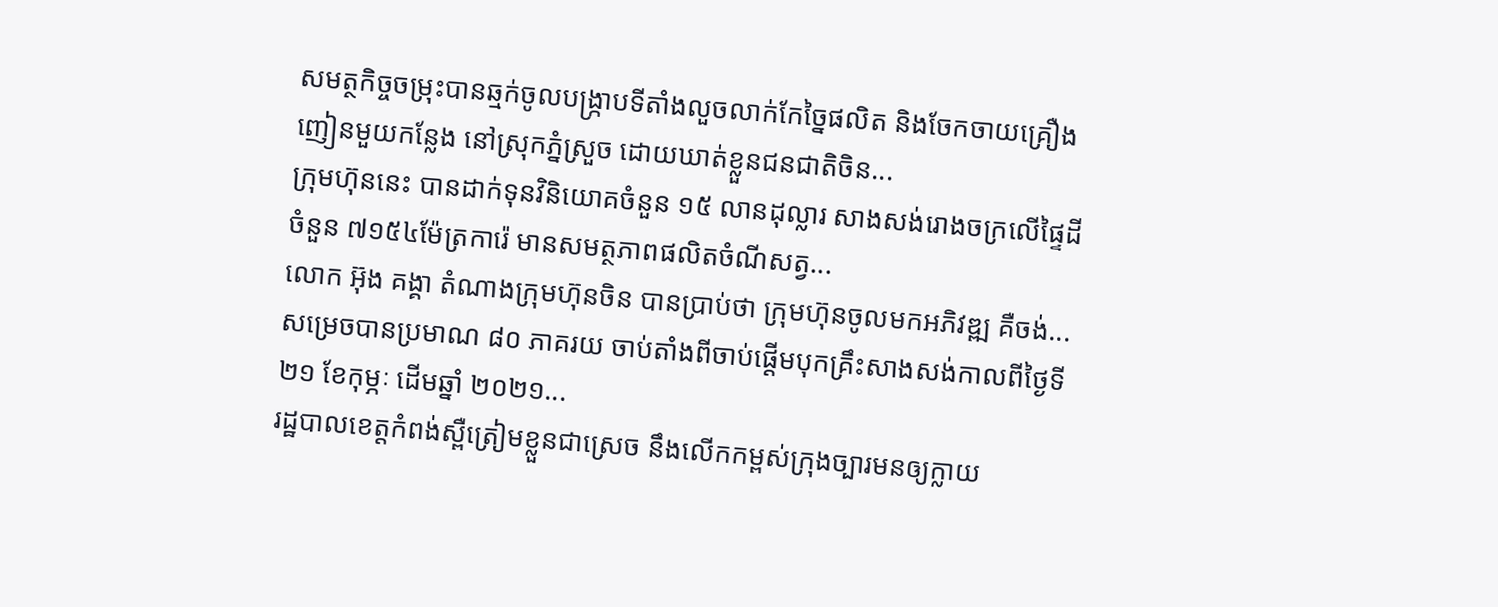សមត្ថកិច្ចចម្រុះបានឆ្មក់ចូលបង្ក្រាបទីតាំងលួចលាក់កែច្នៃផលិត និងចែកចាយគ្រឿងញៀនមួយកន្លែង នៅស្រុកភ្នំស្រួច ដោយឃាត់ខ្លួនជនជាតិចិន...
ក្រុមហ៊ុននេះ បានដាក់ទុនវិនិយោគចំនួន ១៥ លានដុល្លារ សាងសង់រោងចក្រលើផ្ទៃដីចំនួន ៧១៥៤ម៉ែត្រការ៉េ មានសមត្ថភាពផលិតចំណីសត្វ...
លោក អ៊ុង គង្គា តំណាងក្រុមហ៊ុនចិន បានប្រាប់ថា ក្រុមហ៊ុនចូលមកអភិវឌ្ឍ គឺចង់...
សម្រេចបានប្រមាណ ៨០ ភាគរយ ចាប់តាំងពីចាប់ផ្ដើមបុកគ្រឹះសាងសង់កាលពីថ្ងៃទី ២១ ខែកុម្ភៈ ដើមឆ្នាំ ២០២១...
រដ្ឋបាលខេត្តកំពង់ស្ពឺត្រៀមខ្លួនជាស្រេច នឹងលើកកម្ពស់ក្រុងច្បារមនឲ្យក្លាយ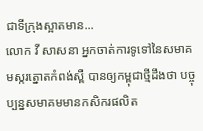ជាទីក្រុងស្អាតមាន...
លោក វី សាសនា អ្នកចាត់ការទូទៅនៃសមាគមស្ករត្នោតកំពង់ស្ពឺ បានឲ្យកម្ពុជាថ្មីដឹងថា បច្ចុប្បន្នសមាគមមានកសិករផលិត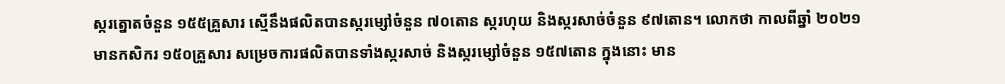ស្ករត្នោតចំនួន ១៥៥គ្រួសារ ស្មើនឹងផលិតបានស្ករម្សៅចំនួន ៧០តោន ស្ករហុយ និងស្ករសាច់ចំនួន ៩៧តោន។ លោកថា កាលពីឆ្នាំ ២០២១ មានកសិករ ១៥០គ្រួសារ សម្រេចការផលិតបានទាំងស្ករសាច់ និងស្ករម្សៅចំនួន ១៥៧តោន ក្នុងនោះ មាន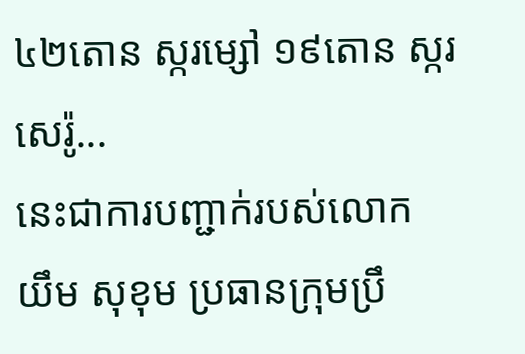៤២តោន ស្ករម្សៅ ១៩តោន ស្ករសេរ៉ូ...
នេះជាការបញ្ជាក់របស់លោក យឹម សុខុម ប្រធានក្រុមប្រឹ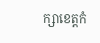ក្សាខេត្តកំ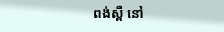ពង់ស្ពឺ នៅ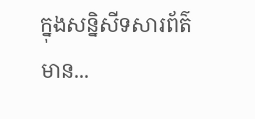ក្នុងសន្និសីទសារព័ត៌មាន...